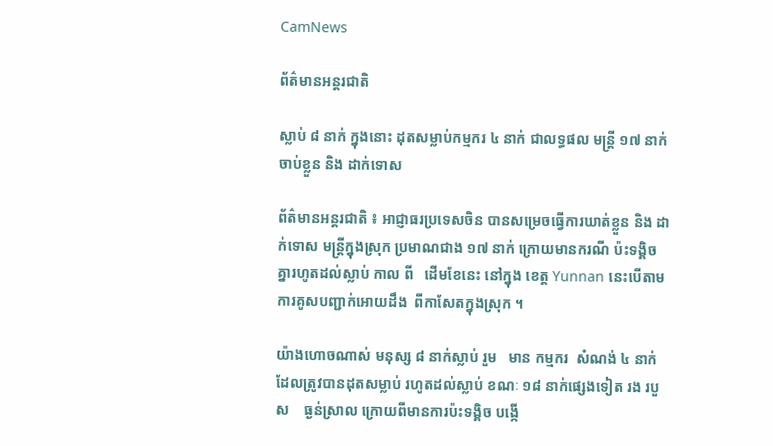CamNews

ព័ត៌មានអន្តរជាតិ

ស្លាប់ ៨ នាក់ ក្នុងនោះ ដុតសម្លាប់កម្មករ ៤ នាក់ ជាលទ្ធផល មន្រ្តី ១៧ នាក់ ចាប់ខ្លួន និង ដាក់ទោស

ព័ត៌មានអន្តរជាតិ ៖ អាជ្ញាធរប្រទេសចិន បានសម្រេចធ្វើការឃាត់ខ្លួន និង ដាក់ទោស មន្រ្តីក្នុងស្រុក ប្រមាណជាង ១៧ នាក់ ក្រោយមានករណី ប៉ះទង្គិចគ្នារហូតដល់ស្លាប់ កាល ពី   ដើមខែនេះ នៅក្នុង ខេត្ត Yunnan នេះបើតាមការគូសបញ្ជាក់អោយដឹង  ពីកាសែតក្នុងស្រុក ។

យ៉ាងហោចណាស់ មនុស្ស ៨ នាក់ស្លាប់ រួម   មាន កម្មករ  សំណង់ ៤ នាក់ ដែលត្រូវបានដុតសម្លាប់ រហូតដល់ស្លាប់ ខណៈ ១៨ នាក់ផ្សេងទៀត រង របួស    ធ្ងន់ស្រាល ក្រោយពីមានការប៉ះទង្គិច បង្កើ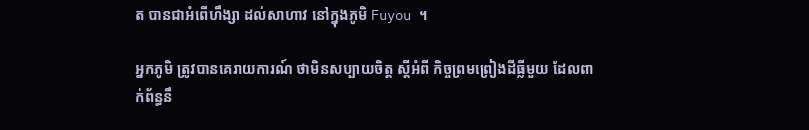ត បានជាអំពើហឹង្សា ដល់សាហាវ នៅក្នុងភូមិ Fuyou ។

អ្នកភូមិ ត្រូវបានគេរាយការណ៍ ថាមិនសប្បាយចិត្ត ស្តីអំពី កិច្ចព្រមព្រៀងដីធ្លីមួយ ដែលពាក់ព័ន្ធនឹ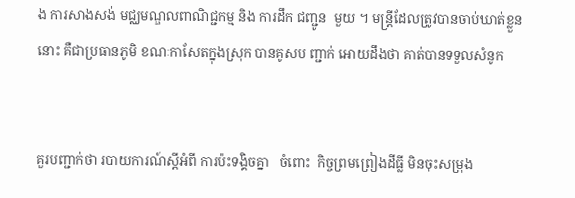ង ការសាងសង់ មជ្ឈមណ្ឌលពាណិជ្ជកម្ម និង ការដឹក ជញ្ជូន  មួយ ។ មន្រ្តីដែលត្រូវបានចាប់ឃាត់ខ្លួន នោះ គឺជាប្រធានភូមិ ខណៈកាសែតក្នុងស្រុក បានគូសប ញ្ជាក់ អោយដឹងថា គាត់បានទទួលសំនូក


គួរបញ្ជាក់ថា របាយការណ៍ស្តីអំពី ការប៉ះទង្គិចគ្នា   ចំពោះ  កិច្ចព្រមព្រៀងដីធ្លី មិនចុះសម្រុង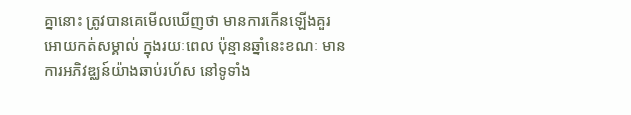គ្នានោះ ត្រូវបានគេមើលឃើញថា មានការកើនឡើងគួរអោយកត់សម្គាល់ ក្នុងរយៈពេល ប៉ុន្មានឆ្នាំនេះខណៈ មានការអភិវឌ្ឈន៍យ៉ាងឆាប់រហ័ស នៅទូទាំង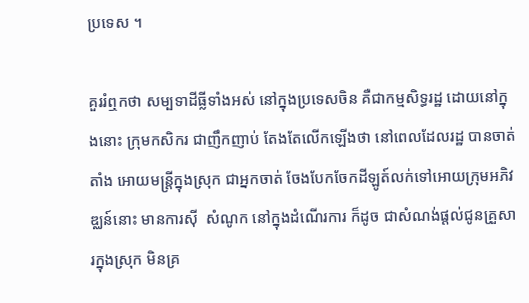ប្រទេស ។

គួររំឮកថា សម្បទាដីធ្លីទាំងអស់ នៅក្នុងប្រទេសចិន គឺជាកម្មសិទ្ធរដ្ឋ ដោយនៅក្នុងនោះ ក្រុមកសិករ ជាញឹកញាប់ តែងតែលើកឡើងថា នៅពេលដែលរដ្ឋ បានចាត់តាំង អោយមន្រ្តីក្នុងស្រុក ជាអ្នកចាត់ ចែងបែកចែកដីឡូត៍លក់ទៅអោយក្រុមអភិវឌ្ឈន៍នោះ មានការស៊ី  សំណូក នៅក្នុងដំណើរការ ក៏ដូច ជាសំណង់ផ្តល់ជូនគ្រួសារក្នុងស្រុក មិនគ្រ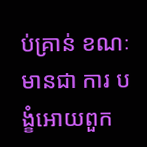ប់គ្រាន់ ខណៈមានជា ការ បង្ខំអោយពួក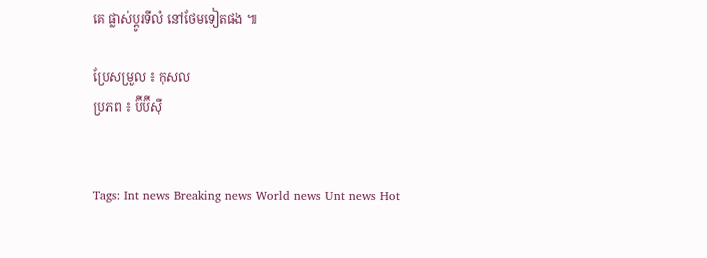គេ ផ្លាស់ប្តូរទីលំ នៅថែមទៀតផង ៕

ប្រែសម្រួល ៖ កុសល
ប្រភព ៖ ប៊ីប៊ីស៊ី


Tags: Int news Breaking news World news Unt news Hot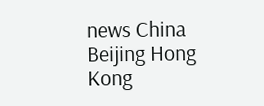news China Beijing Hong Kong